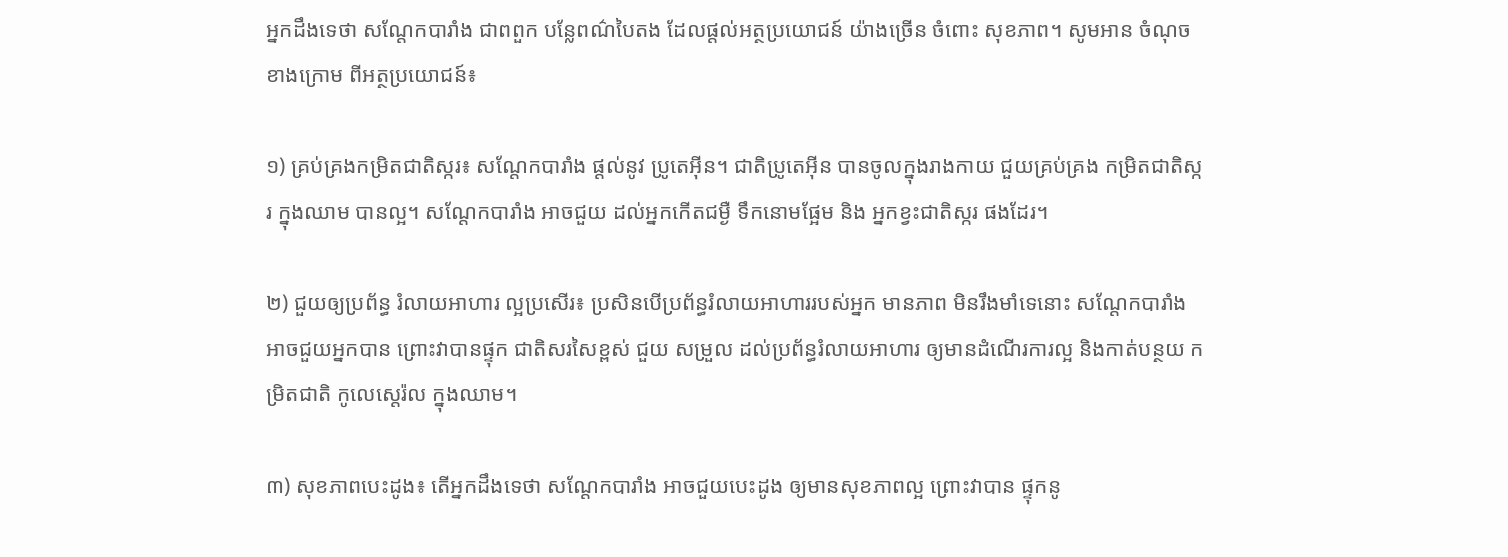អ្នកដឹងទេថា សណ្តែកបារាំង ជាពពួក បន្លែពណ៌បៃតង ដែលផ្តល់អត្ថប្រយោជន៍ យ៉ាងច្រើន ចំពោះ សុខភាព។ សូមអាន ចំណុចខាងក្រោម ពីអត្ថប្រយោជន៍៖

១) គ្រប់គ្រងកម្រិតជាតិស្ករ៖ សណ្តែកបារាំង ផ្តល់នូវ ប្រូតេអ៊ីន។ ជាតិប្រូតេអ៊ីន បានចូលក្នុងរាងកាយ ជួយគ្រប់គ្រង កម្រិតជាតិស្ករ ក្នុងឈាម បានល្អ។ សណ្តែកបារាំង អាចជួយ ដល់អ្នកកើតជម្ងឺ ទឹកនោមផ្អែម និង អ្នកខ្វះជាតិស្ករ ផងដែរ។

២) ជួយឲ្យប្រព័ន្ធ រំលាយអាហារ ល្អប្រសើរ៖ ប្រសិនបើប្រព័ន្ធរំលាយអាហាររបស់អ្នក មានភាព មិនរឹងមាំទេនោះ សណ្តែកបារាំង អាចជួយអ្នកបាន ព្រោះវាបានផ្ទុក ជាតិសរសៃខ្ពស់ ជួយ សម្រួល ដល់ប្រព័ន្ធរំលាយអាហារ ឲ្យមានដំណើរការល្អ និងកាត់បន្ថយ កម្រិតជាតិ កូលេស្តេរ៉ល ក្នុងឈាម។

៣) សុខភាពបេះដូង៖ តើអ្នកដឹងទេថា សណ្តែកបារាំង អាចជួយបេះដូង ឲ្យមានសុខភាពល្អ ព្រោះវាបាន ផ្ទុកនូ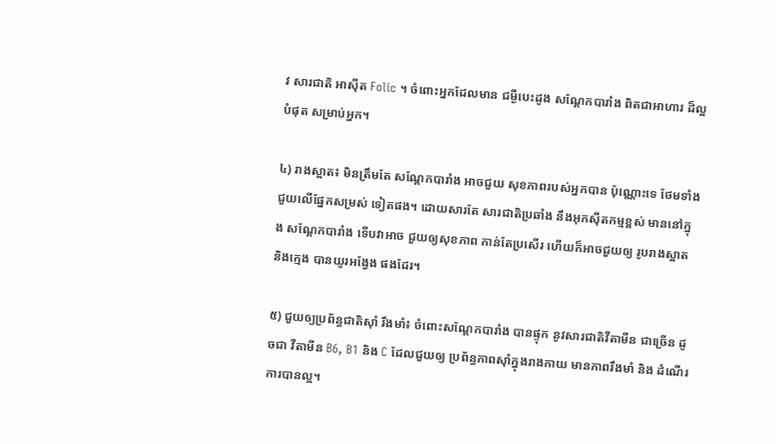វ សារជាតិ អាស៊ីត Folic ។ ចំពោះអ្នកដែលមាន ជម្ងឺបេះដូង សណ្តែកបារាំង ពិតជាអាហារ ដ៏ល្អ បំផុត សម្រាប់អ្នក។

៤) រាងស្អាត៖ មិនត្រឹមតែ សណ្តែកបារាំង អាចជួយ សុខភាពរបស់អ្នកបាន ប៉ុណ្ណោះទេ ថែមទាំង ជួយលើផ្នែកសម្រស់ ទៀតផង។ ដោយសារតែ សារជាតិប្រឆាំង នឹងអុកស៊ីតកម្មខ្ពស់ មាននៅក្នុង សណ្តែកបារាំង ទើបវាអាច ជួយឲ្យសុខភាព កាន់តែប្រសើរ ហើយក៏អាចជួយឲ្យ រូបរាងស្អាត និងក្មេង បានយូរអង្វែង ផងដែរ។

៥) ជួយឲ្យប្រព័ន្ធជាតិស៊ាំ រឹងមាំ៖ ចំពោះសណ្តែកបារាំង បានផ្ទុក នូវសារជាតិវីតាមីន ជាច្រើន ដូចជា វីតាមីន B6, B1 និង C ដែលជួយឲ្យ ប្រព័ន្ធភាពស៊ាំក្នុងរាងកាយ មានភាពរឹងមាំ និង ដំណើរការបានល្អ។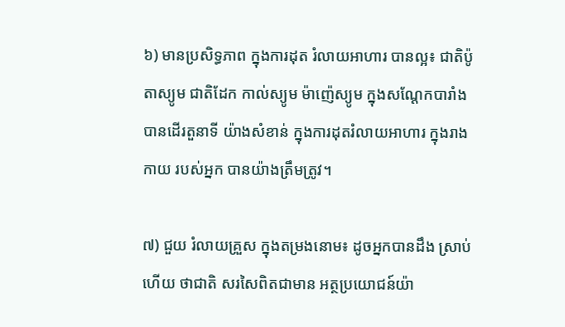៦) មានប្រសិទ្ធភាព ក្នុងការដុត រំលាយអាហារ បានល្អ៖ ជាតិប៉ូតាស្យូម ជាតិដែក កាល់ស្យូម ម៉ាញ៉េស្យូម ក្នុងសណ្តែកបារាំង បានដើរតួនាទី យ៉ាងសំខាន់ ក្នុងការដុតរំលាយអាហារ ក្នុងរាងកាយ របស់អ្នក បានយ៉ាងត្រឹមត្រូវ។

៧) ជួយ រំលាយគ្រួស ក្នុងតម្រងនោម៖ ដូចអ្នកបានដឹង ស្រាប់ហើយ ថាជាតិ សរសៃពិតជាមាន អត្ថប្រយោជន៍យ៉ា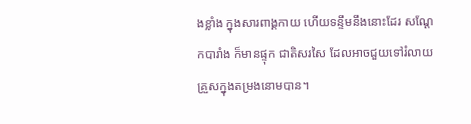ងខ្លាំង ក្នុងសារពាង្គកាយ ហើយទន្ទឹមនឹងនោះដែរ សណ្តែកបារាំង ក៏មានផ្ទុក ជាតិសរសៃ ដែលអាចជួយទៅរំលាយ គ្រួសក្នុងតម្រងនោមបាន។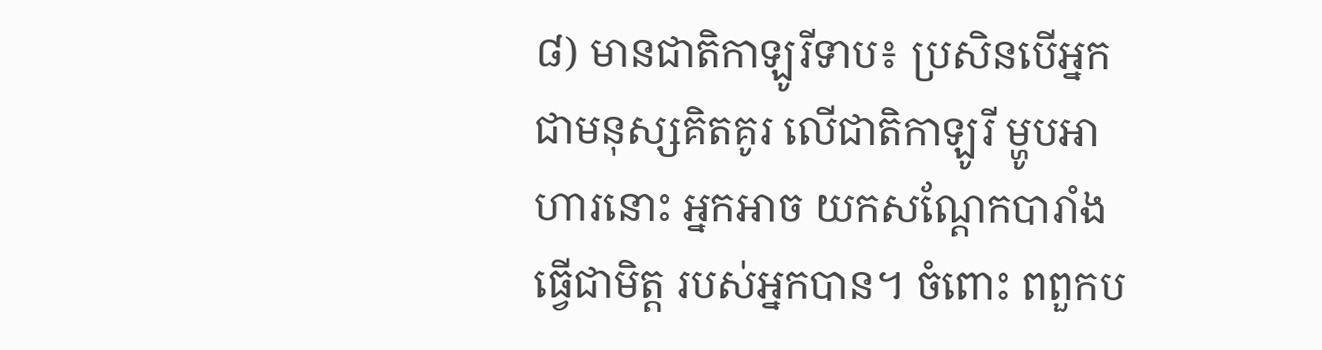៨) មានជាតិកាឡូរីទាប៖ ប្រសិនបើអ្នក ជាមនុស្សគិតគូរ លើជាតិកាឡូរី ម្ហូបអាហារនោះ អ្នកអាច យកសណ្តែកបារាំង ធ្វើជាមិត្ត របស់អ្នកបាន។ ចំពោះ ពពួកប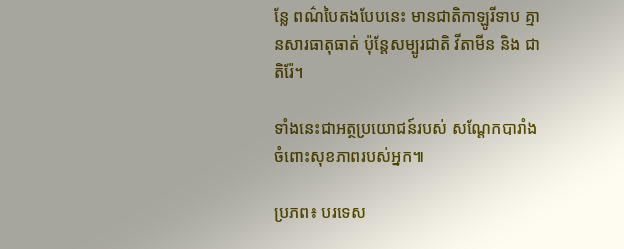ន្លែ ពណ៌បៃតងបែបនេះ មានជាតិកាឡូរីទាប គ្មានសារធាតុធាត់ ប៉ុន្តែសម្បូរជាតិ វីតាមីន និង ជាតិរ៉ែ។

ទាំងនេះជាអត្ថប្រយោជន៍របស់ សណ្តែកបារាំង ចំពោះសុខភាពរបស់អ្នក៕

ប្រភព៖ បរទេស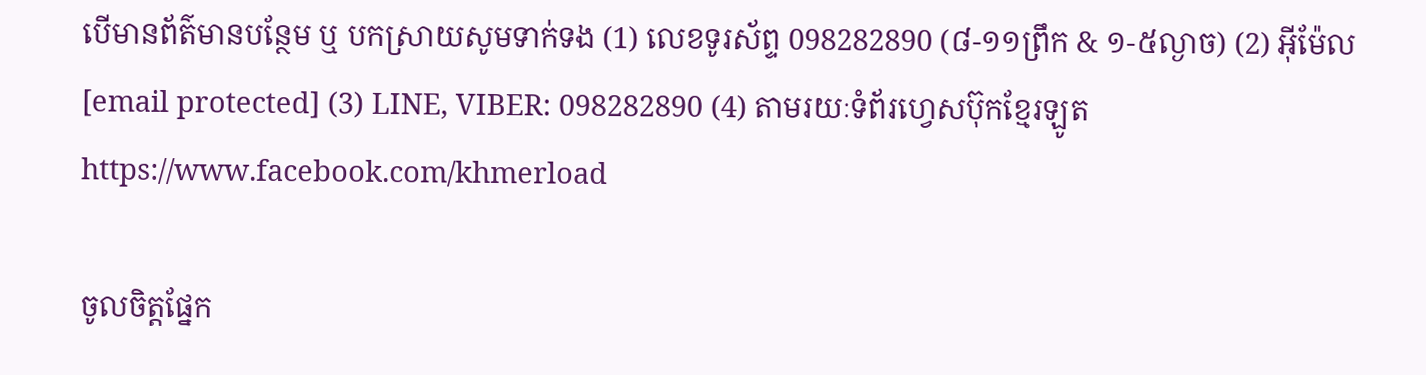បើមានព័ត៌មានបន្ថែម ឬ បកស្រាយសូមទាក់ទង (1) លេខទូរស័ព្ទ 098282890 (៨-១១ព្រឹក & ១-៥ល្ងាច) (2) អ៊ីម៉ែល [email protected] (3) LINE, VIBER: 098282890 (4) តាមរយៈទំព័រហ្វេសប៊ុកខ្មែរឡូត https://www.facebook.com/khmerload

ចូលចិត្តផ្នែក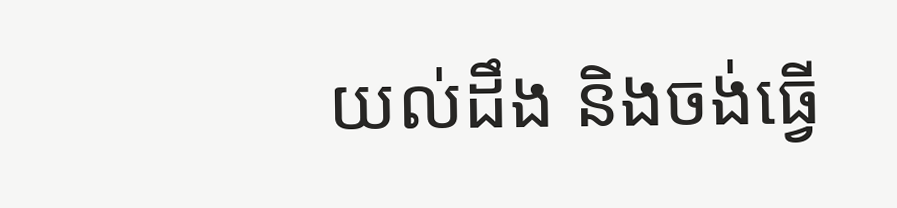យល់ដឹង និងចង់ធ្វើ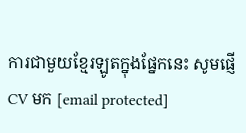ការជាមួយខ្មែរឡូតក្នុងផ្នែកនេះ សូមផ្ញើ CV មក [email protected]